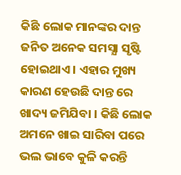କିଛି ଲୋକ ମାନଙ୍କର ଦାନ୍ତ ଜନିତ ଅନେକ ସମସ୍ଯା ସୃଷ୍ଟି ହୋଇଥାଏ । ଏହାର ମୁଖ୍ୟ କାରଣ ହେଉଛି ଦାନ୍ତ ରେ ଖାଦ୍ୟ ଜମିଯିବା । କିଛି ଲୋକ ଅମନେ ଖାଇ ସାରିବା ପରେ ଭଲ ଭାବେ କୁଳି କରନ୍ତି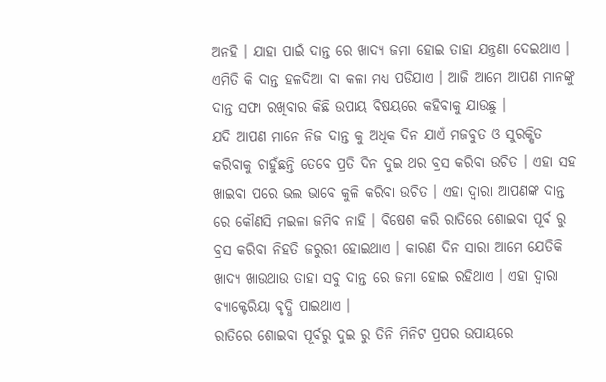ଅନହି । ଯାହା ପାଇଁ ଦାନ୍ତ ରେ ଖାଦ୍ଯ ଜମା ହୋଇ ତାହା ଯନ୍ତ୍ରଣା ଦେଇଥାଏ । ଏମିତି କି ଦାନ୍ତ ହଳଦିଆ ବା କଳା ମଧ୍ୟ ପଡିଯାଏ । ଆଜି ଆମେ ଆପଣ ମାନଙ୍କୁ ଦାନ୍ତ ସଫା ରଖିବାର କିଛି ଉପାୟ ବିଷୟରେ କହିବାକୁ ଯାଉଛୁ ।
ଯଦି ଆପଣ ମାନେ ନିଜ ଦାନ୍ତ କୁ ଅଧିକ ଦିନ ଯାଏଁ ମଜବୁତ ଓ ସୁରକ୍ଷିତ କରିବାକୁ ଚାହୁଁଛନ୍ତି ତେବେ ପ୍ରତି ଦିନ ଦୁଇ ଥର ବ୍ରସ କରିବା ଉଚିତ । ଏହା ସହ ଖାଇବା ପରେ ଭଲ ଭାବେ କୁଳି କରିବା ଉଚିତ । ଏହା ଦ୍ଵାରା ଆପଣଙ୍କ ଦାନ୍ତ ରେ କୌଣସି ମଇଳା ଜମିବ ନାହି । ବିଷେଶ କରି ରାତିରେ ଶୋଇବା ପୂର୍ବ ରୁ ବ୍ରସ କରିବା ନିହତି ଜରୁରୀ ହୋଇଥାଏ । କାରଣ ଦିନ ସାରା ଆମେ ଯେତିକି ଖାଦ୍ୟ ଖାଉଥାଉ ତାହା ସବୁ ଦାନ୍ତ ରେ ଜମା ହୋଇ ରହିଥାଏ । ଏହା ଦ୍ଵାରା ବ୍ୟାକ୍ଟେରିୟା ବୃଦ୍ଧି ପାଇଥାଏ ।
ରାତିରେ ଶୋଇବା ପୂର୍ବରୁ ଦୁଇ ରୁ ତିନି ମିନିଟ ପ୍ରପର ଉପାୟରେ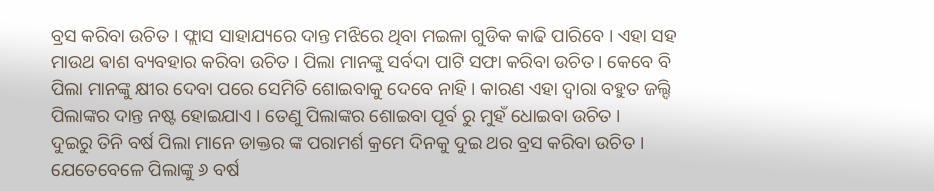ବ୍ରସ କରିବା ଉଚିତ । ଫ୍ଲାସ ସାହାଯ୍ୟରେ ଦାନ୍ତ ମଝିରେ ଥିବା ମଇଳା ଗୁଡିକ କାଢି ପାରିବେ । ଏହା ସହ ମାଉଥ ଵାଶ ବ୍ୟବହାର କରିବା ଉଚିତ । ପିଲା ମାନଙ୍କୁ ସର୍ବଦା ପାଟି ସଫା କରିବା ଉଚିତ । କେବେ ବି ପିଲା ମାନଙ୍କୁ କ୍ଷୀର ଦେବା ପରେ ସେମିତି ଶୋଇବାକୁ ଦେବେ ନାହି । କାରଣ ଏହା ଦ୍ଵାରା ବହୁତ ଜଲ୍ଦି ପିଲାଙ୍କର ଦାନ୍ତ ନଷ୍ଟ ହୋଇଯାଏ । ତେଣୁ ପିଲାଙ୍କର ଶୋଇବା ପୂର୍ବ ରୁ ମୁହଁ ଧୋଇବା ଉଚିତ ।
ଦୁଇରୁ ତିନି ବର୍ଷ ପିଲା ମାନେ ଡାକ୍ତର ଙ୍କ ପରାମର୍ଶ କ୍ରମେ ଦିନକୁ ଦୁଇ ଥର ବ୍ରସ କରିବା ଉଚିତ । ଯେତେବେଳେ ପିଲାଙ୍କୁ ୬ ବର୍ଷ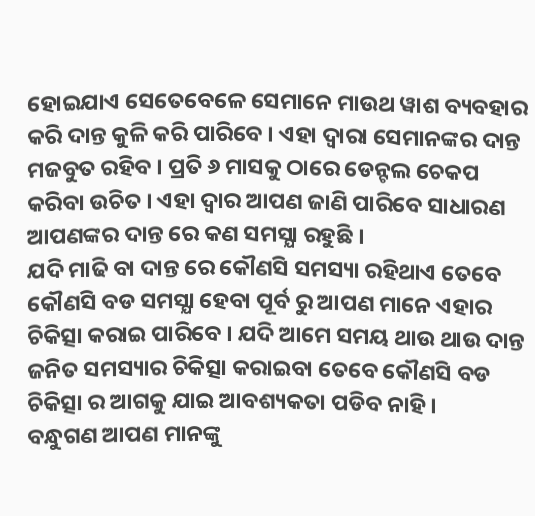ହୋଇଯାଏ ସେତେବେଳେ ସେମାନେ ମାଉଥ ୱାଶ ବ୍ୟବହାର କରି ଦାନ୍ତ କୁଳି କରି ପାରିବେ । ଏହା ଦ୍ଵାରା ସେମାନଙ୍କର ଦାନ୍ତ ମଜବୁତ ରହିବ । ପ୍ରତି ୬ ମାସକୁ ଠାରେ ଡେନ୍ଟଲ ଚେକପ କରିବା ଉଚିତ । ଏହା ଦ୍ଵାର ଆପଣ ଜାଣି ପାରିବେ ସାଧାରଣ ଆପଣଙ୍କର ଦାନ୍ତ ରେ କଣ ସମସ୍ଯା ରହୁଛି ।
ଯଦି ମାଢି ବା ଦାନ୍ତ ରେ କୌଣସି ସମସ୍ୟା ରହିଥାଏ ତେବେ କୌଣସି ବଡ ସମସ୍ଯା ହେବା ପୂର୍ବ ରୁ ଆପଣ ମାନେ ଏହାର ଚିକିତ୍ସା କରାଇ ପାରିବେ । ଯଦି ଆମେ ସମୟ ଥାଉ ଥାଉ ଦାନ୍ତ ଜନିତ ସମସ୍ୟାର ଚିକିତ୍ସା କରାଇବା ତେବେ କୌଣସି ବଡ ଚିକିତ୍ସା ର ଆଗକୁ ଯାଇ ଆବଶ୍ୟକତା ପଡିବ ନାହି ।
ବନ୍ଧୁଗଣ ଆପଣ ମାନଙ୍କୁ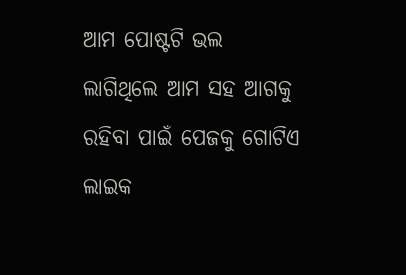ଆମ ପୋଷ୍ଟଟି ଭଲ ଲାଗିଥିଲେ ଆମ ସହ ଆଗକୁ ରହିବା ପାଇଁ ପେଜକୁ ଗୋଟିଏ ଲାଇକ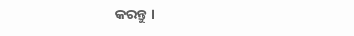କରନ୍ତୁ ।